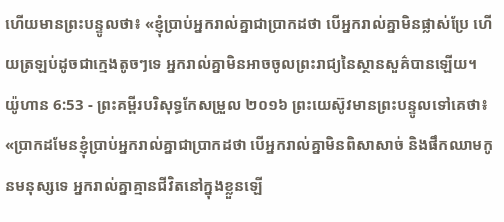ហើយមានព្រះបន្ទូលថា៖ «ខ្ញុំប្រាប់អ្នករាល់គ្នាជាប្រាកដថា បើអ្នករាល់គ្នាមិនផ្លាស់ប្រែ ហើយត្រឡប់ដូចជាក្មេងតូចៗទេ អ្នករាល់គ្នាមិនអាចចូលព្រះរាជ្យនៃស្ថានសួគ៌បានឡើយ។
យ៉ូហាន 6:53 - ព្រះគម្ពីរបរិសុទ្ធកែសម្រួល ២០១៦ ព្រះយេស៊ូវមានព្រះបន្ទូលទៅគេថា៖ «ប្រាកដមែនខ្ញុំប្រាប់អ្នករាល់គ្នាជាប្រាកដថា បើអ្នករាល់គ្នាមិនពិសាសាច់ និងផឹកឈាមកូនមនុស្សទេ អ្នករាល់គ្នាគ្មានជីវិតនៅក្នុងខ្លួនឡើ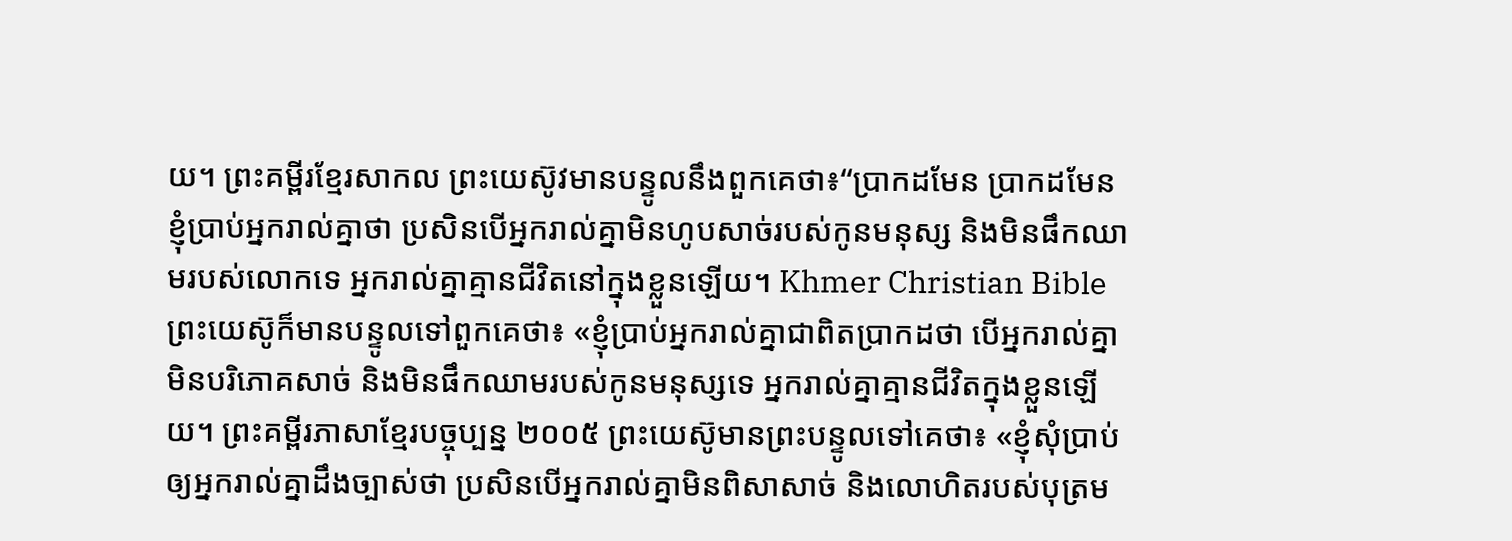យ។ ព្រះគម្ពីរខ្មែរសាកល ព្រះយេស៊ូវមានបន្ទូលនឹងពួកគេថា៖“ប្រាកដមែន ប្រាកដមែន ខ្ញុំប្រាប់អ្នករាល់គ្នាថា ប្រសិនបើអ្នករាល់គ្នាមិនហូបសាច់របស់កូនមនុស្ស និងមិនផឹកឈាមរបស់លោកទេ អ្នករាល់គ្នាគ្មានជីវិតនៅក្នុងខ្លួនឡើយ។ Khmer Christian Bible ព្រះយេស៊ូក៏មានបន្ទូលទៅពួកគេថា៖ «ខ្ញុំប្រាប់អ្នករាល់គ្នាជាពិតប្រាកដថា បើអ្នករាល់គ្នាមិនបរិភោគសាច់ និងមិនផឹកឈាមរបស់កូនមនុស្សទេ អ្នករាល់គ្នាគ្មានជីវិតក្នុងខ្លួនឡើយ។ ព្រះគម្ពីរភាសាខ្មែរបច្ចុប្បន្ន ២០០៥ ព្រះយេស៊ូមានព្រះបន្ទូលទៅគេថា៖ «ខ្ញុំសុំប្រាប់ឲ្យអ្នករាល់គ្នាដឹងច្បាស់ថា ប្រសិនបើអ្នករាល់គ្នាមិនពិសាសាច់ និងលោហិតរបស់បុត្រម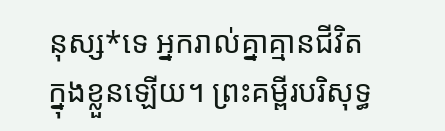នុស្ស*ទេ អ្នករាល់គ្នាគ្មានជីវិតក្នុងខ្លួនឡើយ។ ព្រះគម្ពីរបរិសុទ្ធ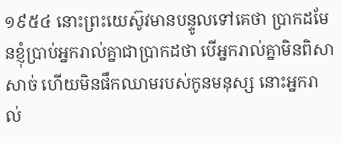១៩៥៤ នោះព្រះយេស៊ូវមានបន្ទូលទៅគេថា ប្រាកដមែនខ្ញុំប្រាប់អ្នករាល់គ្នាជាប្រាកដថា បើអ្នករាល់គ្នាមិនពិសាសាច់ ហើយមិនផឹកឈាមរបស់កូនមនុស្ស នោះអ្នករាល់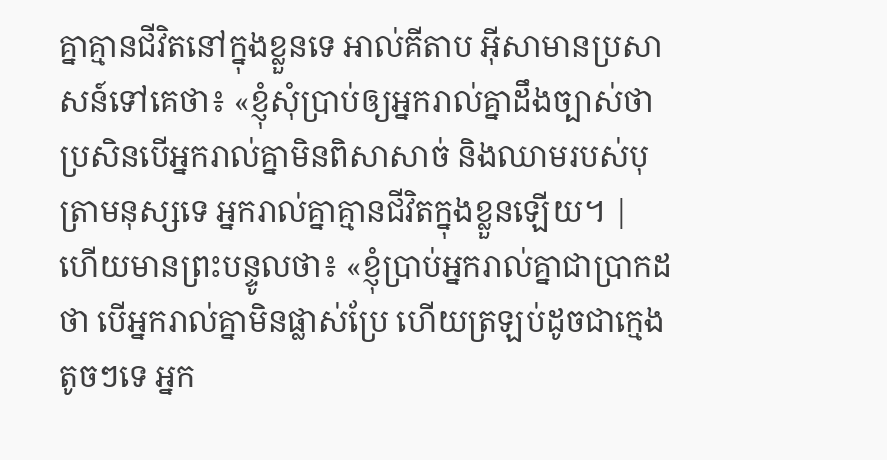គ្នាគ្មានជីវិតនៅក្នុងខ្លួនទេ អាល់គីតាប អ៊ីសាមានប្រសាសន៍ទៅគេថា៖ «ខ្ញុំសុំប្រាប់ឲ្យអ្នករាល់គ្នាដឹងច្បាស់ថា ប្រសិនបើអ្នករាល់គ្នាមិនពិសាសាច់ និងឈាមរបស់បុត្រាមនុស្សទេ អ្នករាល់គ្នាគ្មានជីវិតក្នុងខ្លួនឡើយ។ |
ហើយមានព្រះបន្ទូលថា៖ «ខ្ញុំប្រាប់អ្នករាល់គ្នាជាប្រាកដថា បើអ្នករាល់គ្នាមិនផ្លាស់ប្រែ ហើយត្រឡប់ដូចជាក្មេងតូចៗទេ អ្នក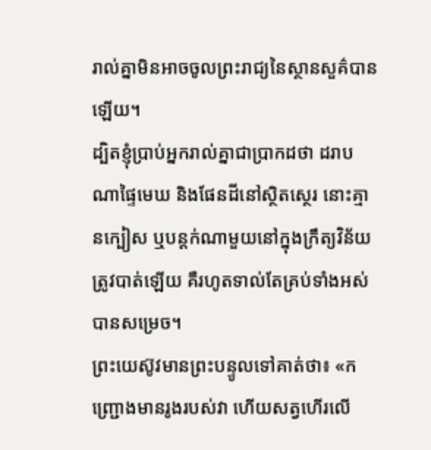រាល់គ្នាមិនអាចចូលព្រះរាជ្យនៃស្ថានសួគ៌បានឡើយ។
ដ្បិតខ្ញុំប្រាប់អ្នករាល់គ្នាជាប្រាកដថា ដរាបណាផ្ទៃមេឃ និងផែនដីនៅស្ថិតស្ថេរ នោះគ្មានក្បៀស ឬបន្តក់ណាមួយនៅក្នុងក្រឹត្យវិន័យត្រូវបាត់ឡើយ គឺរហូតទាល់តែគ្រប់ទាំងអស់បានសម្រេច។
ព្រះយេស៊ូវមានព្រះបន្ទូលទៅគាត់ថា៖ «កញ្ជ្រោងមានរូងរបស់វា ហើយសត្វហើរលើ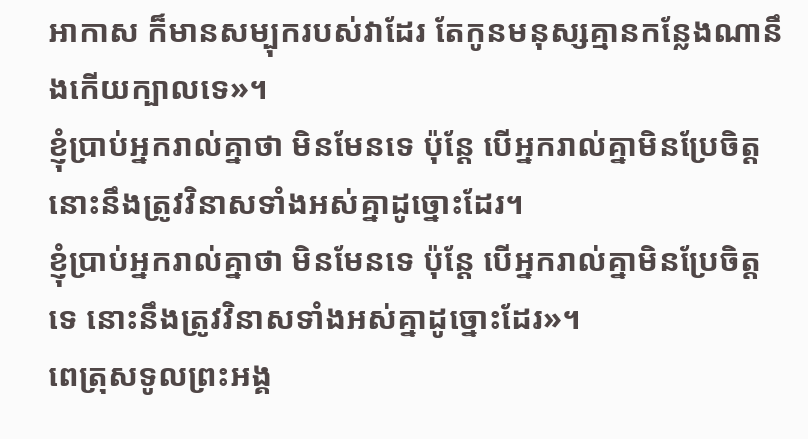អាកាស ក៏មានសម្បុករបស់វាដែរ តែកូនមនុស្សគ្មានកន្លែងណានឹងកើយក្បាលទេ»។
ខ្ញុំប្រាប់អ្នករាល់គ្នាថា មិនមែនទេ ប៉ុន្តែ បើអ្នករាល់គ្នាមិនប្រែចិត្ត នោះនឹងត្រូវវិនាសទាំងអស់គ្នាដូច្នោះដែរ។
ខ្ញុំប្រាប់អ្នករាល់គ្នាថា មិនមែនទេ ប៉ុន្តែ បើអ្នករាល់គ្នាមិនប្រែចិត្តទេ នោះនឹងត្រូវវិនាសទាំងអស់គ្នាដូច្នោះដែរ»។
ពេត្រុសទូលព្រះអង្គ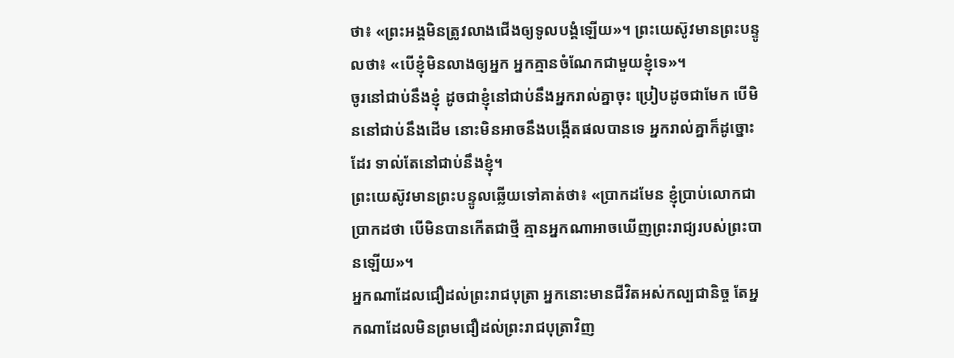ថា៖ «ព្រះអង្គមិនត្រូវលាងជើងឲ្យទូលបង្គំឡើយ»។ ព្រះយេស៊ូវមានព្រះបន្ទូលថា៖ «បើខ្ញុំមិនលាងឲ្យអ្នក អ្នកគ្មានចំណែកជាមួយខ្ញុំទេ»។
ចូរនៅជាប់នឹងខ្ញុំ ដូចជាខ្ញុំនៅជាប់នឹងអ្នករាល់គ្នាចុះ ប្រៀបដូចជាមែក បើមិននៅជាប់នឹងដើម នោះមិនអាចនឹងបង្កើតផលបានទេ អ្នករាល់គ្នាក៏ដូច្នោះដែរ ទាល់តែនៅជាប់នឹងខ្ញុំ។
ព្រះយេស៊ូវមានព្រះបន្ទូលឆ្លើយទៅគាត់ថា៖ «ប្រាកដមែន ខ្ញុំប្រាប់លោកជាប្រាកដថា បើមិនបានកើតជាថ្មី គ្មានអ្នកណាអាចឃើញព្រះរាជ្យរបស់ព្រះបានឡើយ»។
អ្នកណាដែលជឿដល់ព្រះរាជបុត្រា អ្នកនោះមានជីវិតអស់កល្បជានិច្ច តែអ្នកណាដែលមិនព្រមជឿដល់ព្រះរាជបុត្រាវិញ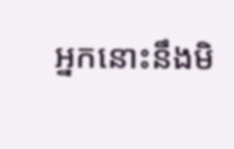អ្នកនោះនឹងមិ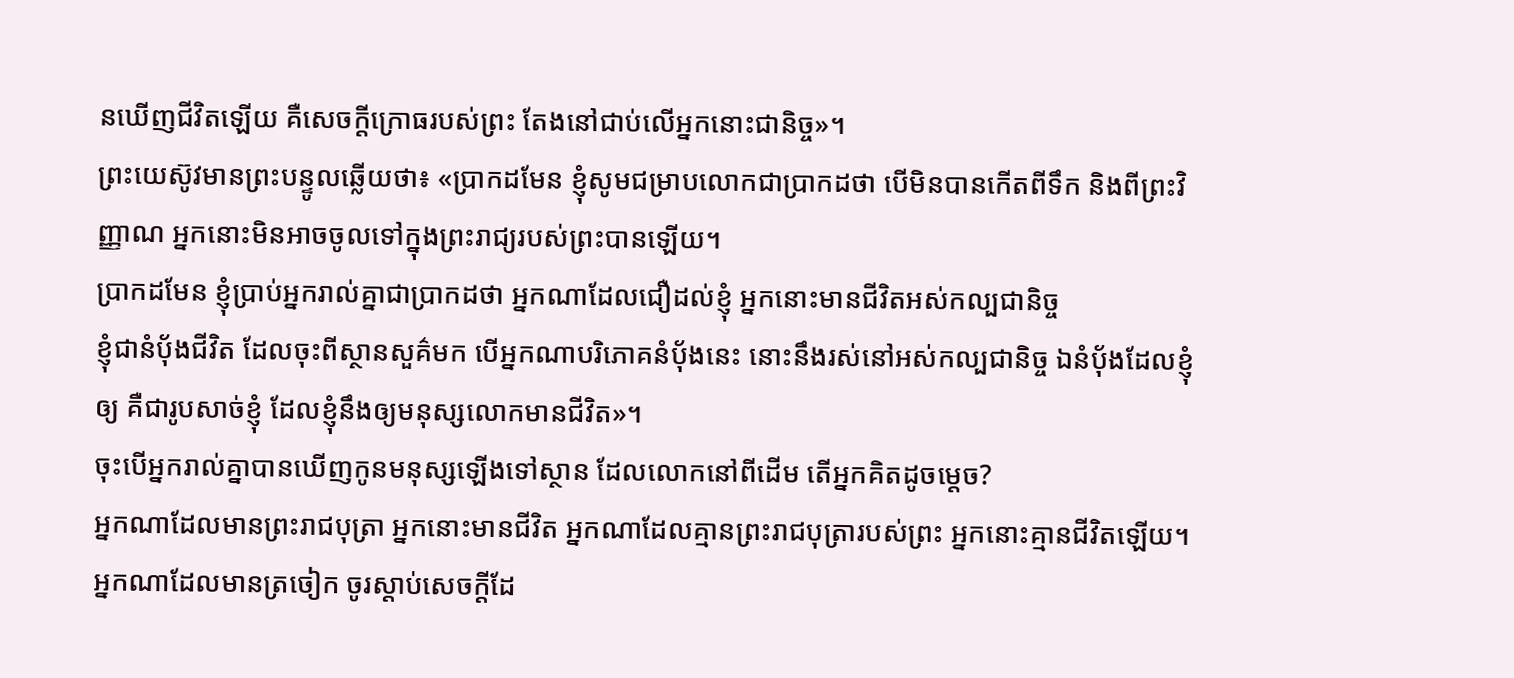នឃើញជីវិតឡើយ គឺសេចក្តីក្រោធរបស់ព្រះ តែងនៅជាប់លើអ្នកនោះជានិច្ច»។
ព្រះយេស៊ូវមានព្រះបន្ទូលឆ្លើយថា៖ «ប្រាកដមែន ខ្ញុំសូមជម្រាបលោកជាប្រាកដថា បើមិនបានកើតពីទឹក និងពីព្រះវិញ្ញាណ អ្នកនោះមិនអាចចូលទៅក្នុងព្រះរាជ្យរបស់ព្រះបានឡើយ។
ប្រាកដមែន ខ្ញុំប្រាប់អ្នករាល់គ្នាជាប្រាកដថា អ្នកណាដែលជឿដល់ខ្ញុំ អ្នកនោះមានជីវិតអស់កល្បជានិច្ច
ខ្ញុំជានំបុ័ងជីវិត ដែលចុះពីស្ថានសួគ៌មក បើអ្នកណាបរិភោគនំបុ័ងនេះ នោះនឹងរស់នៅអស់កល្បជានិច្ច ឯនំបុ័ងដែលខ្ញុំឲ្យ គឺជារូបសាច់ខ្ញុំ ដែលខ្ញុំនឹងឲ្យមនុស្សលោកមានជីវិត»។
ចុះបើអ្នករាល់គ្នាបានឃើញកូនមនុស្សឡើងទៅស្ថាន ដែលលោកនៅពីដើម តើអ្នកគិតដូចម្តេច?
អ្នកណាដែលមានព្រះរាជបុត្រា អ្នកនោះមានជីវិត អ្នកណាដែលគ្មានព្រះរាជបុត្រារបស់ព្រះ អ្នកនោះគ្មានជីវិតឡើយ។
អ្នកណាដែលមានត្រចៀក ចូរស្តាប់សេចក្ដីដែ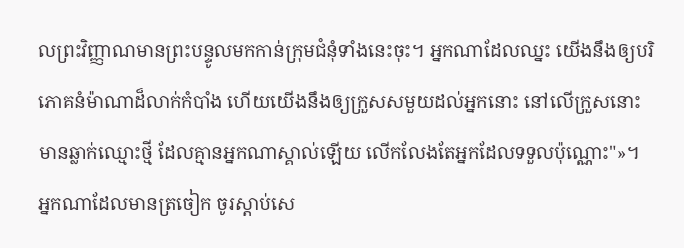លព្រះវិញ្ញាណមានព្រះបន្ទូលមកកាន់ក្រុមជំនុំទាំងនេះចុះ។ អ្នកណាដែលឈ្នះ យើងនឹងឲ្យបរិភោគនំម៉ាណាដ៏លាក់កំបាំង ហើយយើងនឹងឲ្យក្រួសសមួយដល់អ្នកនោះ នៅលើក្រួសនោះមានឆ្លាក់ឈ្មោះថ្មី ដែលគ្មានអ្នកណាស្គាល់ឡើយ លើកលែងតែអ្នកដែលទទួលប៉ុណ្ណោះ"»។
អ្នកណាដែលមានត្រចៀក ចូរស្តាប់សេ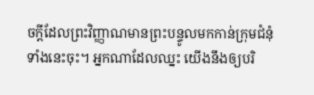ចក្ដីដែលព្រះវិញ្ញាណមានព្រះបន្ទូលមកកាន់ក្រុមជំនុំទាំងនេះចុះ។ អ្នកណាដែលឈ្នះ យើងនឹងឲ្យបរិ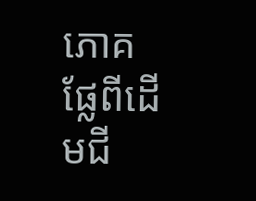ភោគផ្លែពីដើមជី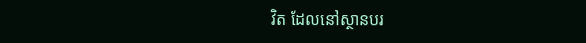វិត ដែលនៅស្ថានបរ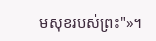មសុខរបស់ព្រះ"»។